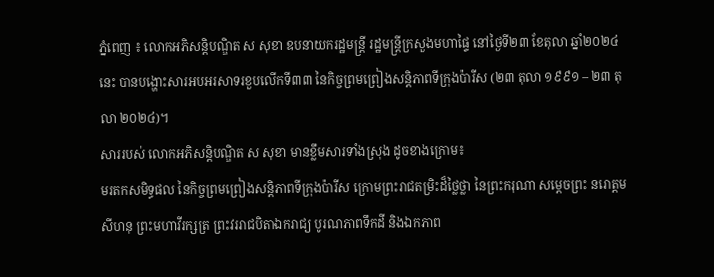ភ្នំពេញ ៖ លោកអភិសន្ដិបណ្ឌិត ស សុខា ឧបនាយករដ្ឋមន្ដ្រី រដ្ឋមន្ដ្រីក្រសួងមហាផ្ទៃ នៅថ្ងៃទី២៣ ខែតុលា ឆ្នាំ២០២៤នេះ បានបង្ហោះសារអបអរសាទរខួបលើកទី៣៣ នៃកិច្ចព្រមព្រៀងសន្តិភាពទីក្រុងប៉ារីស (២៣ តុលា ១៩៩១ – ២៣ តុលា ២០២៤)។
សាររបស់ លោកអភិសន្ដិបណ្ឌិត ស សុខា មានខ្លឹមសារទាំងស្រុង ដូចខាងក្រោម៖
មរតកសមិទ្ធផល នៃកិច្ចព្រមព្រៀងសន្តិភាពទីក្រុងប៉ារីស ក្រោមព្រះរាជតម្រិះដ៏ថ្លៃថ្លា នៃព្រះករុណា សម្តេចព្រះ នរោត្តម សីហនុ ព្រះមហាវីរក្សត្រ ព្រះវររាជបិតាឯករាជ្យ បូរណភាពទឹកដី និងឯកភាព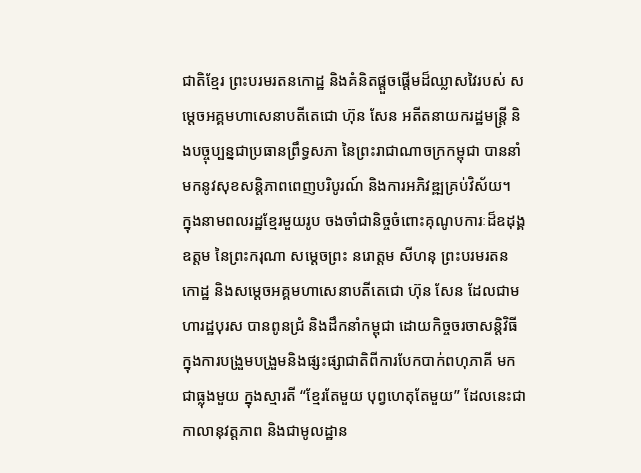ជាតិខ្មែរ ព្រះបរមរតនកោដ្ឋ និងគំនិតផ្តួចផ្តើមដ៏ឈ្លាសវៃរបស់ សម្តេចអគ្គមហាសេនាបតីតេជោ ហ៊ុន សែន អតីតនាយករដ្ឋមន្ត្រី និងបច្ចុប្បន្នជាប្រធានព្រឹទ្ធសភា នៃព្រះរាជាណាចក្រកម្ពុជា បាននាំមកនូវសុខសន្តិភាពពេញបរិបូរណ៍ និងការអភិវឌ្ឍគ្រប់វិស័យ។
ក្នុងនាមពលរដ្ឋខ្មែរមួយរូប ចងចាំជានិច្ចចំពោះគុណូបការៈដ៏ឧដុង្គឧត្តម នៃព្រះករុណា សម្តេចព្រះ នរោត្តម សីហនុ ព្រះបរមរតនកោដ្ឋ និងសម្តេចអគ្គមហាសេនាបតីតេជោ ហ៊ុន សែន ដែលជាមហារដ្ឋបុរស បានពូនជ្រំ និងដឹកនាំកម្ពុជា ដោយកិច្ចចរចាសន្តិវិធី ក្នុងការបង្រួមបង្រួមនិងផ្សះផ្សាជាតិពីការបែកបាក់ពហុភាគី មកជាធ្លុងមួយ ក្នុងស្មារតី “ខ្មែរតែមួយ បុព្វហេតុតែមួយ” ដែលនេះជាកាលានុវត្តភាព និងជាមូលដ្ឋាន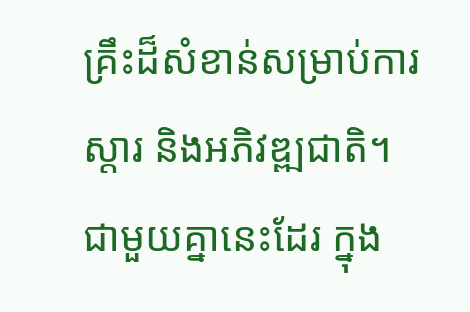គ្រឹះដ៏សំខាន់សម្រាប់ការស្តារ និងអភិវឌ្ឍជាតិ។
ជាមួយគ្នានេះដែរ ក្នុង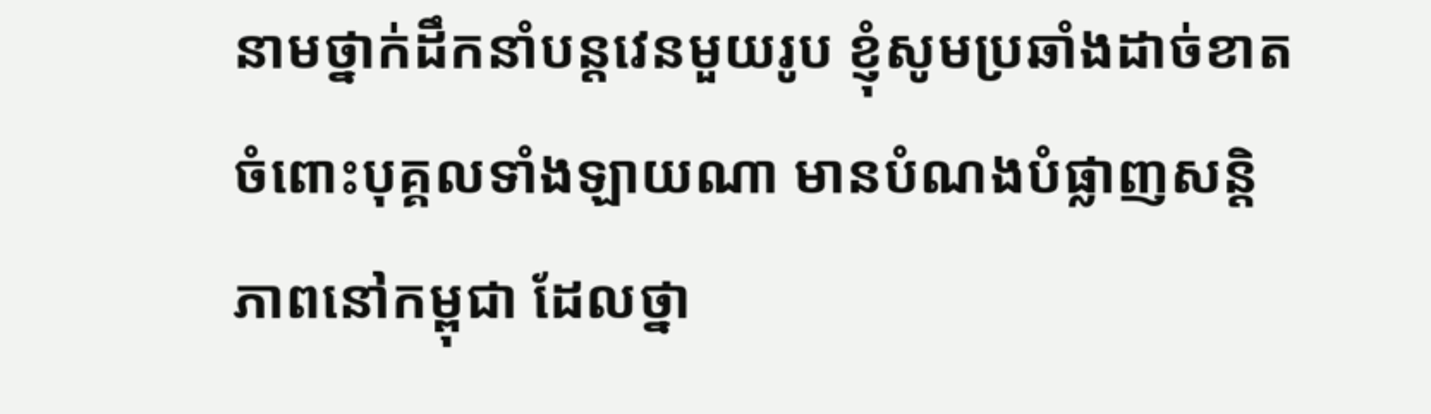នាមថ្នាក់ដឹកនាំបន្តវេនមួយរូប ខ្ញុំសូមប្រឆាំងដាច់ខាតចំពោះបុគ្គលទាំងឡាយណា មានបំណងបំផ្លាញសន្តិភាពនៅកម្ពុជា ដែលថ្នា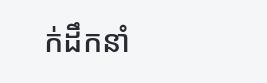ក់ដឹកនាំ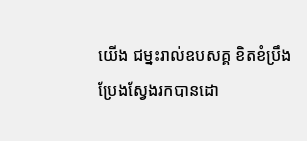យើង ជម្នះរាល់ឧបសគ្គ ខិតខំប្រឹងប្រែងស្វែងរកបានដោ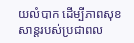យលំបាក ដើម្បីភាពសុខសាន្តរបស់ប្រជាពល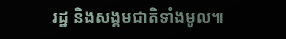រដ្ឋ និងសង្គមជាតិទាំងមូល៕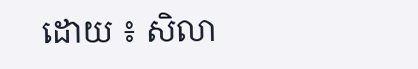ដោយ ៖ សិលា